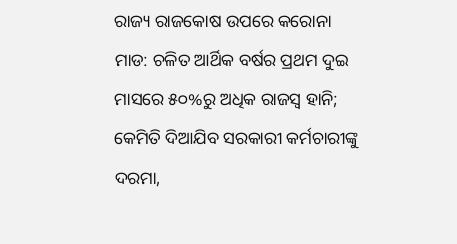ରାଜ୍ୟ ରାଜକୋଷ ଉପରେ କରୋନା ମାଡ: ଚଳିତ ଆର୍ଥିକ ବର୍ଷର ପ୍ରଥମ ଦୁଇ ମାସରେ ୫୦%ରୁ ଅଧିକ ରାଜସ୍ୱ ହାନି; କେମିତି ଦିଆଯିବ ସରକାରୀ କର୍ମଚାରୀଙ୍କୁ ଦରମା,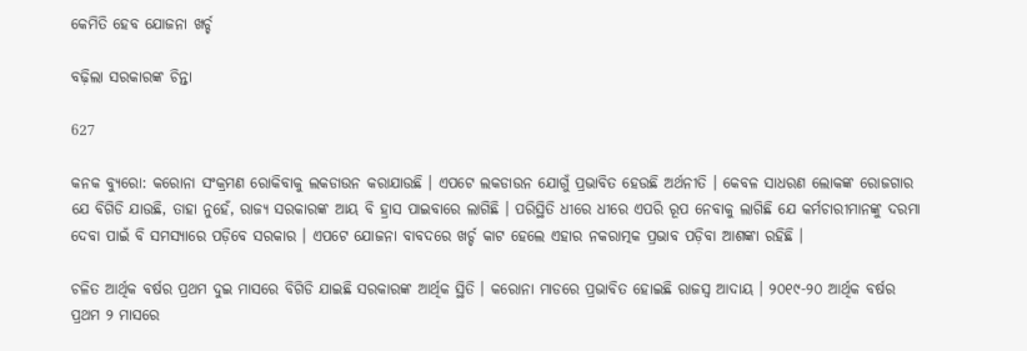କେମିତି ହେବ ଯୋଜନା ଖର୍ଚ୍ଚ

ବଢ଼ିଲା ସରକାରଙ୍କ ଚିନ୍ତା

627

କନକ ବ୍ୟୁରୋ: କରୋନା ସଂକ୍ରମଣ ରୋକିବାକୁ ଲକଡାଉନ କରାଯାଉଛି । ଏପଟେ ଲକଡାଉନ ଯୋଗୁଁ ପ୍ରଭାବିତ ହେଉଛି ଅର୍ଥନୀତି । କେବଳ ସାଧରଣ ଲୋକଙ୍କ ରୋଜଗାର ଯେ ବିଗିଡି ଯାଉଛି, ତାହା ନୁହେଁ, ରାଜ୍ୟ ସରକାରଙ୍କ ଆୟ ବି ହ୍ରାସ ପାଇବାରେ ଲାଗିଛି । ପରିସ୍ଥିତି ଧୀରେ ଧୀରେ ଏପରି ରୂପ ନେବାକୁ ଲାଗିଛି ଯେ କର୍ମଚାରୀମାନଙ୍କୁ ଦରମା ଦେବା ପାଇଁ ବି ସମସ୍ୟାରେ ପଡ଼ିବେ ସରକାର । ଏପଟେ ଯୋଜନା ବାବଦରେ ଖର୍ଚ୍ଚ କାଟ ହେଲେ ଏହାର ନକରାତ୍ମକ ପ୍ରଭାବ ପଡ଼ିବା ଆଶଙ୍କା ରହିଛି ।

ଚଳିତ ଆର୍ଥିକ ବର୍ଷର ପ୍ରଥମ ଦୁଇ ମାସରେ ବିଗିଡି ଯାଇଛି ସରକାରଙ୍କ ଆର୍ଥିକ ସ୍ଥିତି । କରୋନା ମାଡରେ ପ୍ରଭାବିତ ହୋଇଛି ରାଜସ୍ୱ ଆଦାୟ । ୨୦୧୯-୨୦ ଆର୍ଥିକ ବର୍ଷର ପ୍ରଥମ ୨ ମାସରେ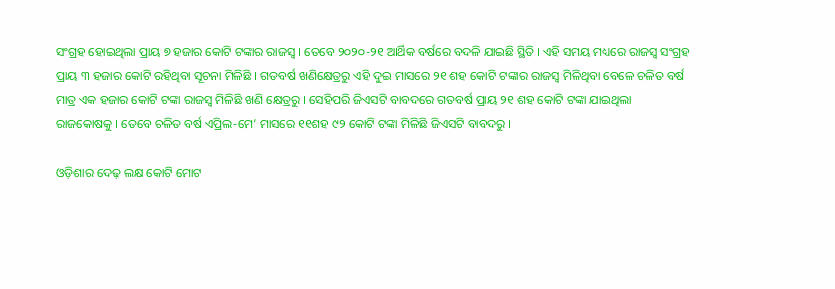ସଂଗ୍ରହ ହୋଇଥିଲା ପ୍ରାୟ ୭ ହଜାର କୋଟି ଟଙ୍କାର ରାଜସ୍ୱ । ତେବେ ୨୦୨୦-୨୧ ଆର୍ଥିକ ବର୍ଷରେ ବଦଳି ଯାଇଛି ସ୍ଥିତି । ଏହି ସମୟ ମଧ୍ୟରେ ରାଜସ୍ୱ ସଂଗ୍ରହ ପ୍ରାୟ ୩ ହଜାର କୋଟି ରହିଥିବା ସୂଚନା ମିଳିଛି । ଗତବର୍ଷ ଖଣିକ୍ଷେତ୍ରରୁ ଏହି ଦୁଇ ମାସରେ ୨୧ ଶହ କୋଟି ଟଙ୍କାର ରାଜସ୍ୱ ମିଳିଥିବା ବେଳେ ଚଳିତ ବର୍ଷ ମାତ୍ର ଏକ ହଜାର କୋଟି ଟଙ୍କା ରାଜସ୍ୱ ମିଳିଛି ଖଣି କ୍ଷେତ୍ରରୁ । ସେହିପରି ଜିଏସଟି ବାବଦରେ ଗତବର୍ଷ ପ୍ରାୟ ୨୧ ଶହ କୋଟି ଟଙ୍କା ଯାଇଥିଲା ରାଜକୋଷକୁ । ତେବେ ଚଳିତ ବର୍ଷ ଏପ୍ରିଲ-ମେ’ ମାସରେ ୧୧ଶହ ୯୨ କୋଟି ଟଙ୍କା ମିଳିଛି ଜିଏସଟି ବାବଦରୁ ।

ଓଡ଼ିଶାର ଦେଢ଼ ଲକ୍ଷ କୋଟି ମୋଟ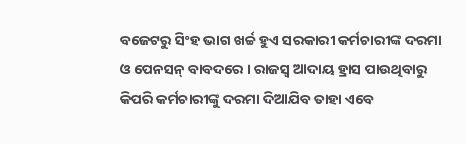ବଜେଟରୁ ସିଂହ ଭାଗ ଖର୍ଚ୍ଚ ହୁଏ ସରକାରୀ କର୍ମଚାରୀଙ୍କ ଦରମା ଓ ପେନସନ୍ ବାବଦରେ । ରାଜସ୍ୱ ଆଦାୟ ହ୍ରାସ ପାଉଥିବାରୁ କିପରି କର୍ମଚାରୀଙ୍କୁ ଦରମା ଦିଆଯିବ ତାହା ଏବେ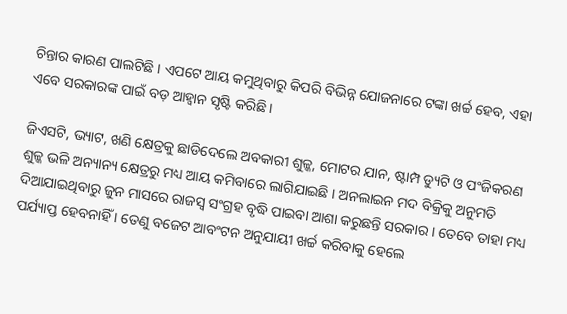ଚିନ୍ତାର କାରଣ ପାଲଟିଛି । ଏପଟେ ଆୟ କମୁଥିବାରୁ କିପରି ବିଭିନ୍ନ ଯୋଜନାରେ ଟଙ୍କା ଖର୍ଚ୍ଚ ହେବ, ଏହା ଏବେ ସରକାରଙ୍କ ପାଇଁ ବଡ଼ ଆହ୍ୱାନ ସୃଷ୍ଟି କରିଛି ।

ଜିଏସଟି, ଭ୍ୟାଟ, ଖଣି କ୍ଷେତ୍ରକୁ ଛାଡିଦେଲେ ଅବକାରୀ ଶୁଳ୍କ, ମୋଟର ଯାନ, ଷ୍ଟାମ୍ପ ଡ୍ୟୁଟି ଓ ପଂଜିକରଣ ଶୁଳ୍କ ଭଳି ଅନ୍ୟାନ୍ୟ କ୍ଷେତ୍ରରୁ ମଧ୍ୟ ଆୟ କମିବାରେ ଲାଗିଯାଇଛି । ଅନଲାଇନ ମଦ ବିକ୍ରିକୁ ଅନୁମତି ଦିଆଯାଇଥିବାରୁ ଜୁନ ମାସରେ ରାଜସ୍ୱ ସଂଗ୍ରହ ବୃଦ୍ଧି ପାଇବା ଆଶା କରୁଛନ୍ତି ସରକାର । ତେବେ ତାହା ମଧ୍ୟ ପର୍ଯ୍ୟାପ୍ତ ହେବନାହିଁ । ତେଣୁ ବଜେଟ ଆବଂଟନ ଅନୁଯାୟୀ ଖର୍ଚ୍ଚ କରିବାକୁ ହେଲେ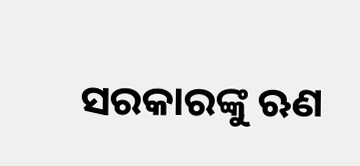ସରକାରଙ୍କୁ ଋଣ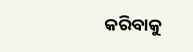କରିବାକୁ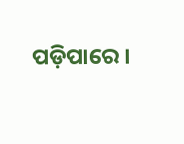ପଡ଼ିପାରେ ।